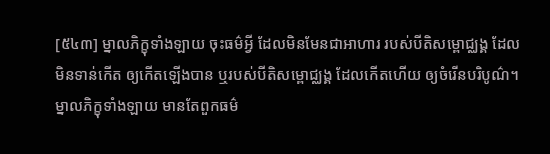[៥៤៣] ម្នាលភិក្ខុទាំងឡាយ ចុះធម៌អ្វី ដែលមិនមែនជាអាហារ របស់បីតិសម្ពោជ្ឈង្គ ដែលមិនទាន់កើត ឲ្យកើតឡើងបាន ឬរបស់បីតិសម្ពោជ្ឈង្គ ដែលកើតហើយ ឲ្យចំរើនបរិបូណ៌។ ម្នាលភិក្ខុទាំងឡាយ មានតែពួកធម៌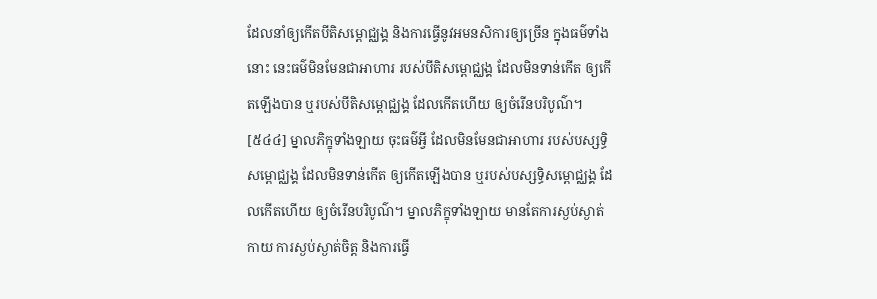ដែលនាំឲ្យកើតបីតិសម្ពោជ្ឈង្គ និងការធ្វើនូវអមនសិការឲ្យច្រើន ក្នុងធម៌ទាំងនោះ នេះធម៌មិនមែនជាអាហារ របស់បីតិសម្ពោជ្ឈង្គ ដែលមិនទាន់កើត ឲ្យកើតឡើងបាន ឬរបស់បីតិសម្ពោជ្ឈង្គ ដែលកើតហើយ ឲ្យចំរើនបរិបូណ៌។
[៥៤៤] ម្នាលភិក្ខុទាំងឡាយ ចុះធម៌អ្វី ដែលមិនមែនជាអាហារ របស់បស្សទ្ធិសម្ពោជ្ឈង្គ ដែលមិនទាន់កើត ឲ្យកើតឡើងបាន ឬរបស់បស្សទ្ធិសម្ពោជ្ឈង្គ ដែលកើតហើយ ឲ្យចំរើនបរិបូណ៌។ ម្នាលភិក្ខុទាំងឡាយ មានតែការស្ងប់ស្ងាត់កាយ ការស្ងប់ស្ងាត់ចិត្ត និងការធ្វើ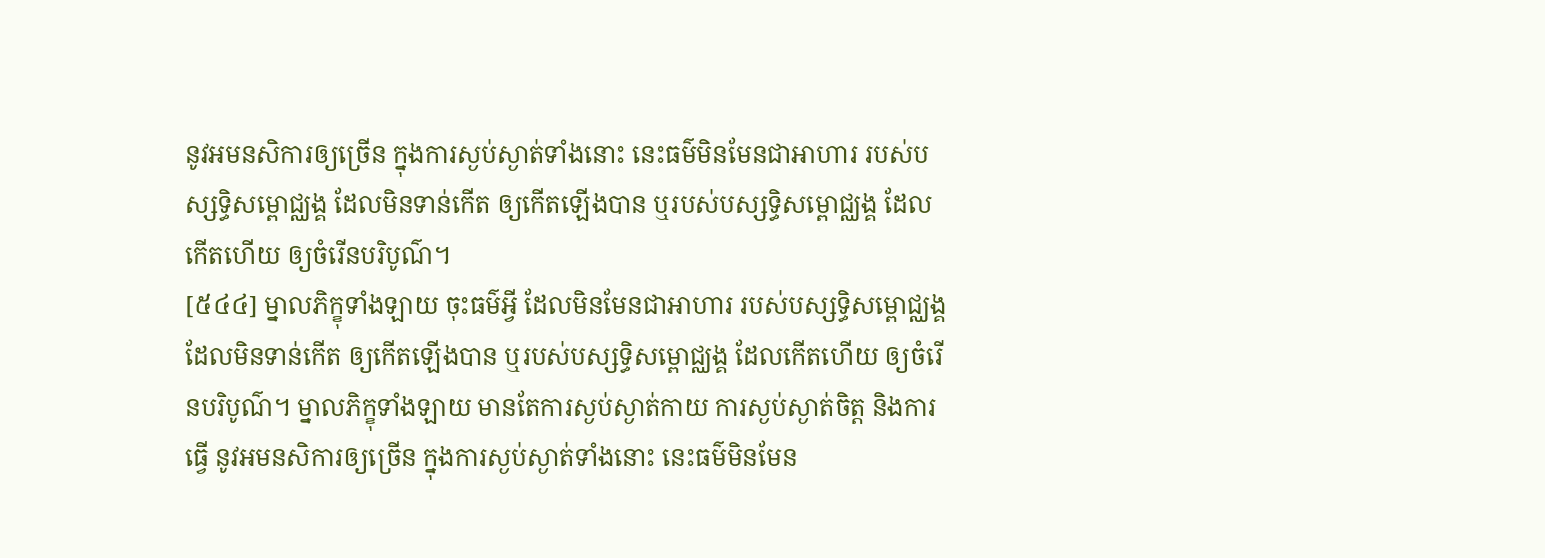នូវអមនសិការឲ្យច្រើន ក្នុងការស្ងប់ស្ងាត់ទាំងនោះ នេះធម៌មិនមែនជាអាហារ របស់បស្សទ្ធិសម្ពោជ្ឈង្គ ដែលមិនទាន់កើត ឲ្យកើតឡើងបាន ឬរបស់បស្សទ្ធិសម្ពោជ្ឈង្គ ដែលកើតហើយ ឲ្យចំរើនបរិបូណ៌។
[៥៤៤] ម្នាលភិក្ខុទាំងឡាយ ចុះធម៌អ្វី ដែលមិនមែនជាអាហារ របស់បស្សទ្ធិសម្ពោជ្ឈង្គ ដែលមិនទាន់កើត ឲ្យកើតឡើងបាន ឬរបស់បស្សទ្ធិសម្ពោជ្ឈង្គ ដែលកើតហើយ ឲ្យចំរើនបរិបូណ៌។ ម្នាលភិក្ខុទាំងឡាយ មានតែការស្ងប់ស្ងាត់កាយ ការស្ងប់ស្ងាត់ចិត្ត និងការធ្វើ នូវអមនសិការឲ្យច្រើន ក្នុងការស្ងប់ស្ងាត់ទាំងនោះ នេះធម៌មិនមែន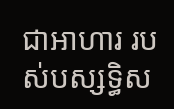ជាអាហារ របស់បស្សទ្ធិស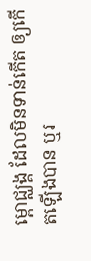ម្ពោជ្ឈង្គ ដែលមិនទាន់កើត ឲ្យកើតឡើងបាន ឬរ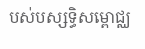បស់បស្សទ្ធិសម្ពោជ្ឈ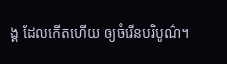ង្គ ដែលកើតហើយ ឲ្យចំរើនបរិបូណ៌។